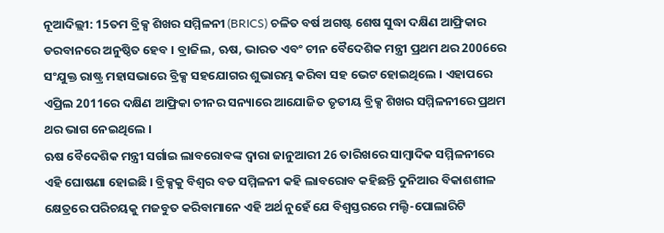ନୂଆଦିଲ୍ଲୀ: 15ତମ ବ୍ରିକ୍ସ ଶିଖର ସମ୍ମିଳନୀ (BRICS) ଚଳିତ ବର୍ଷ ଅଗଷ୍ଟ ଶେଷ ସୁଦ୍ଧା ଦକ୍ଷିଣ ଆଫ୍ରିକାର ଡରବାନରେ ଅନୁଷ୍ଠିତ ହେବ । ବ୍ରାଜିଲ, ଋଷ, ଭାରତ ଏବଂ ଚୀନ ବୈଦେଶିକ ମନ୍ତ୍ରୀ ପ୍ରଥମ ଥର 2006ରେ ସଂଯୁକ୍ତ ରାଷ୍ଟ୍ର ମହାସଭାରେ ବ୍ରିକ୍ସ ସହଯୋଗର ଶୁଭାରମ୍ଭ କରିବା ସହ ଭେଟ ହୋଇଥିଲେ । ଏହାପରେ ଏପ୍ରିଲ 2011ରେ ଦକ୍ଷିଣ ଆଫ୍ରିକା ଚୀନର ସନ୍ୟାରେ ଆଯୋଜିତ ତୃତୀୟ ବ୍ରିକ୍ସ ଶିଖର ସମ୍ମିଳନୀରେ ପ୍ରଥମ ଥର ଭାଗ ନେଇଥିଲେ ।
ଋଷ ବୈଦେଶିକ ମନ୍ତ୍ରୀ ସର୍ଗାଇ ଲାବରୋବଙ୍କ ଦ୍ବାରା ଜାନୁଆରୀ 26 ତାରିଖରେ ସାମ୍ବାଦିକ ସମ୍ମିଳନୀରେ ଏହି ଘୋଷଣା ହୋଇଛି । ବ୍ରିକ୍ସକୁ ବିଶ୍ବର ବଡ ସମ୍ମିଳନୀ କହି ଲାବରୋବ କହିଛନ୍ତି ଦୁନିଆର ବିକାଶଶୀଳ କ୍ଷେତ୍ରରେ ପରିଚୟକୁ ମଜବୁତ କରିବାମାନେ ଏହି ଅର୍ଥ ନୁହେଁ ଯେ ବିଶ୍ବସ୍ତରରେ ମଲ୍ଟି-ପୋଲାରିଟି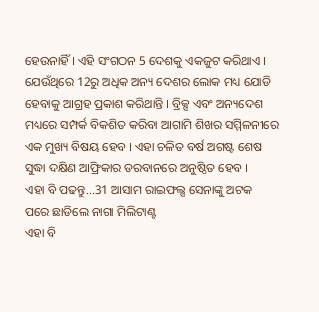ହେଉନାହିଁ । ଏହି ସଂଗଠନ 5 ଦେଶକୁ ଏକଜୁଟ କରିଥାଏ । ଯେଉଁଥିରେ 12ରୁ ଅଧିକ ଅନ୍ୟ ଦେଶର ଲୋକ ମଧ୍ୟ ଯୋଡି ହେବାକୁ ଆଗ୍ରହ ପ୍ରକାଶ କରିଥାନ୍ତି । ବ୍ରିକ୍ସ ଏବଂ ଅନ୍ୟଦେଶ ମଧ୍ୟରେ ସମ୍ପର୍କ ବିକଶିତ କରିବା ଆଗାମି ଶିଖର ସମ୍ମିଳନୀରେ ଏକ ମୁଖ୍ୟ ବିଷୟ ହେବ । ଏହା ଚଳିତ ବର୍ଷ ଅଗଷ୍ଟ ଶେଷ ସୁଦ୍ଧା ଦକ୍ଷିଣ ଆଫ୍ରିକାର ଡରବାନରେ ଅନୁଷ୍ଠିତ ହେବ ।
ଏହା ବି ପଢନ୍ତୁ...31 ଆସାମ ରାଇଫଲ୍ସ ସେନାଙ୍କୁ ଅଟକ ପରେ ଛାଡିଲେ ନାଗା ମିଲିଟାଣ୍ଟ
ଏହା ବି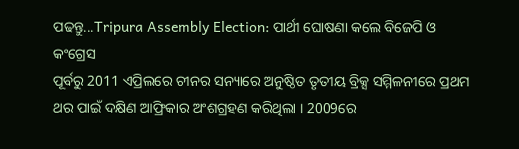ପଢନ୍ତୁ...Tripura Assembly Election: ପାର୍ଥୀ ଘୋଷଣା କଲେ ବିଜେପି ଓ କଂଗ୍ରେସ
ପୂର୍ବରୁ 2011 ଏପ୍ରିଲରେ ଚୀନର ସନ୍ୟାରେ ଅନୁଷ୍ଠିତ ତୃତୀୟ ବ୍ରିକ୍ସ ସମ୍ମିଳନୀରେ ପ୍ରଥମ ଥର ପାଇଁ ଦକ୍ଷିଣ ଆଫ୍ରିକାର ଅଂଶଗ୍ରହଣ କରିଥିଲା । 2009ରେ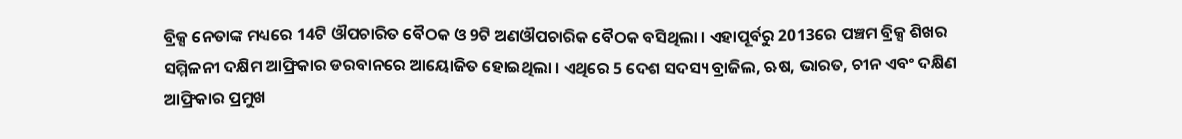ବ୍ରିକ୍ସ ନେତାଙ୍କ ମଧ୍ୟରେ 14ଟି ଔପଚାରିତ ବୈଠକ ଓ 9ଟି ଅଣଔପଚାରିକ ବୈଠକ ବସିଥିଲା । ଏହାପୂର୍ବରୁ 2013ରେ ପଞ୍ଚମ ବ୍ରିକ୍ସ ଶିଖର ସମ୍ମିଳନୀ ଦକ୍ଷିମ ଆଫ୍ରିକାର ଡରବାନରେ ଆୟୋଜିତ ହୋଇଥିଲା । ଏଥିରେ 5 ଦେଶ ସଦସ୍ୟ ବ୍ରାଜିଲ, ଋଷ, ଭାରତ, ଚୀନ ଏବଂ ଦକ୍ଷିଣ ଆଫ୍ରିକାର ପ୍ରମୁଖ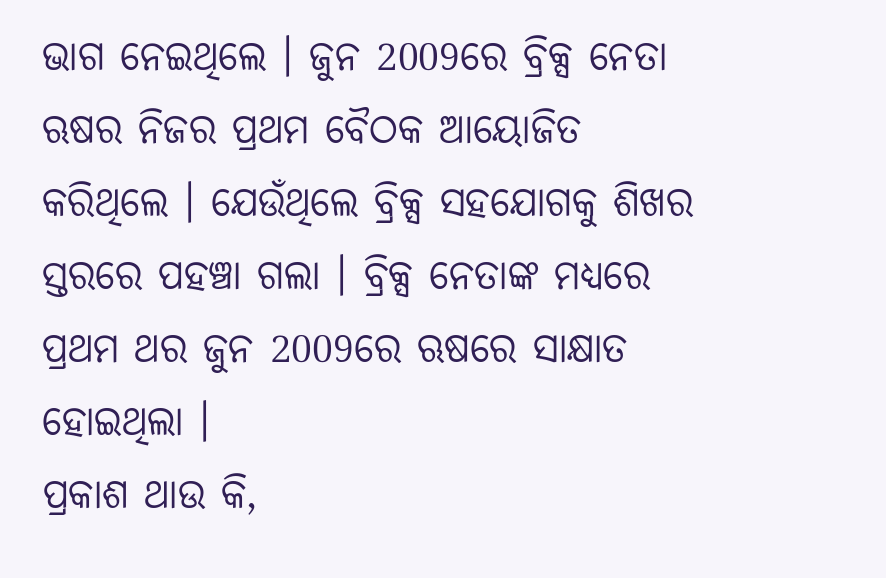ଭାଗ ନେଇଥିଲେ । ଜୁନ 2009ରେ ବ୍ରିକ୍ସ ନେତା ଋଷର ନିଜର ପ୍ରଥମ ବୈଠକ ଆୟୋଜିତ କରିଥିଲେ । ଯେଉଁଥିଲେ ବ୍ରିକ୍ସ ସହଯୋଗକୁ ଶିଖର ସ୍ତରରେ ପହଞ୍ଚା ଗଲା । ବ୍ରିକ୍ସ ନେତାଙ୍କ ମଧ୍ୟରେ ପ୍ରଥମ ଥର ଜୁନ 2009ରେ ଋଷରେ ସାକ୍ଷାତ ହୋଇଥିଲା ।
ପ୍ରକାଶ ଥାଉ କି,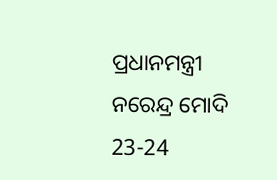ପ୍ରଧାନମନ୍ତ୍ରୀ ନରେନ୍ଦ୍ର ମୋଦି 23-24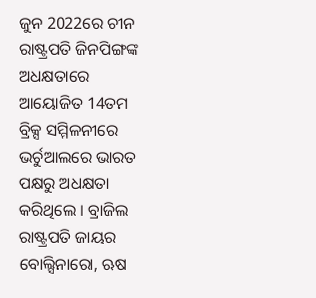ଜୁନ 2022ରେ ଚୀନ ରାଷ୍ଟ୍ରପତି ଜିନପିଙ୍ଗଙ୍କ ଅଧକ୍ଷତାରେ ଆୟୋଜିତ 14ତମ ବ୍ରିକ୍ସ ସମ୍ମିଳନୀରେ ଭର୍ଚୁଆଲରେ ଭାରତ ପକ୍ଷରୁ ଅଧକ୍ଷତା କରିଥିଲେ । ବ୍ରାଜିଲ ରାଷ୍ଟ୍ରପତି ଜାୟର ବୋଲ୍ସିନାରୋ, ଋଷ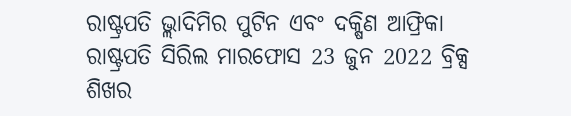ରାଷ୍ଟ୍ରପତି ଭ୍ଲାଦିମିର ପୁଟିନ ଏବଂ ଦକ୍ଷିଣ ଆଫ୍ରିକା ରାଷ୍ଟ୍ରପତି ସିରିଲ ମାରଫୋସ 23 ଜୁନ 2022 ବ୍ରିକ୍ସ ଶିଖର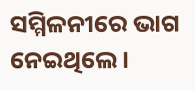ସମ୍ମିଳନୀରେ ଭାଗ ନେଇଥିଲେ ।